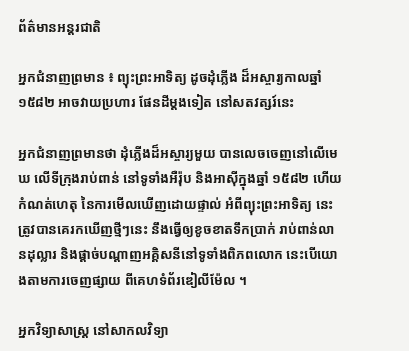ព័ត៌មានអន្តរជាតិ

អ្នកជំនាញព្រមាន ៖ ព្យុះព្រះអាទិត្យ ដូចដុំភ្លើង ដ៏អស្ចារ្យកាលឆ្នាំ១៥៨២ អាចវាយប្រហារ ផែនដីម្តងទៀត នៅសតវត្សរ៍នេះ

អ្នកជំនាញព្រមានថា ដុំភ្លើងដ៏អស្ចារ្យមួយ បានលេចចេញនៅលើមេឃ លើទីក្រុងរាប់ពាន់ នៅទូទាំងអឺរ៉ុប និងអាស៊ីក្នុងឆ្នាំ ១៥៨២ ហើយកំណត់ហេតុ នៃការមើលឃើញដោយផ្ទាល់ អំពីព្យុះព្រះអាទិត្យ នេះត្រូវបានគេរកឃើញថ្មីៗនេះ នឹងធ្វើឲ្យខូចខាតទឹកប្រាក់ រាប់ពាន់លានដុល្លារ និងផ្តាច់បណ្តាញអគ្គិសនីនៅទូទាំងពិភពលោក នេះបើយោងតាមការចេញផ្សាយ ពីគេហទំព័រឌៀលីម៉ែល ។

អ្នកវិទ្យាសាស្ត្រ នៅសាកលវិទ្យា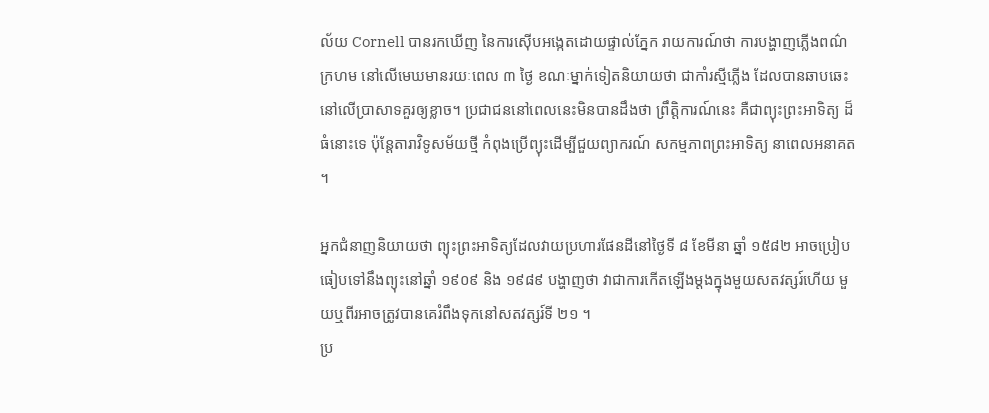ល័យ Cornell បានរកឃើញ នៃការស៊ើបអង្កេតដោយផ្ទាល់ភ្នែក រាយការណ៍ថា ការបង្ហាញភ្លើងពណ៌ក្រហម នៅលើមេឃមានរយៈពេល ៣ ថ្ងៃ ខណៈម្នាក់ទៀតនិយាយថា ជាកាំរស្មីភ្លើង ដែលបានឆាបឆេះ នៅលើប្រាសាទគួរឲ្យខ្លាច។ ប្រជាជននៅពេលនេះមិនបានដឹងថា ព្រឹត្តិការណ៍នេះ គឺជាព្យុះព្រះអាទិត្យ ដ៏ធំនោះទេ ប៉ុន្តែតារាវិទូសម័យថ្មី កំពុងប្រើព្យុះដើម្បីជួយព្យាករណ៍ សកម្មភាពព្រះអាទិត្យ នាពេលអនាគត ។

អ្នកជំនាញនិយាយថា ព្យុះព្រះអាទិត្យដែលវាយប្រហារផែនដីនៅថ្ងៃទី ៨ ខែមីនា ឆ្នាំ ១៥៨២ អាចប្រៀបធៀបទៅនឹងព្យុះនៅឆ្នាំ ១៩០៩ និង ១៩៨៩ បង្ហាញថា វាជាការកើតឡើងម្តងក្នុងមួយសតវត្សរ៍ហើយ មួយឬពីរអាចត្រូវបានគេរំពឹងទុកនៅសតវត្សរ៍ទី ២១ ។
ប្រ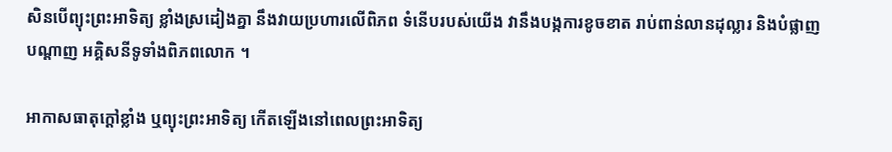សិនបើព្យុះព្រះអាទិត្យ ខ្លាំងស្រដៀងគ្នា នឹងវាយប្រហារលើពិភព ទំនើបរបស់យើង វានឹងបង្កការខូចខាត រាប់ពាន់លានដុល្លារ និងបំផ្លាញបណ្តាញ អគ្គិសនីទូទាំងពិភពលោក ។

អាកាសធាតុក្តៅខ្លាំង ឬព្យុះព្រះអាទិត្យ កើតឡើងនៅពេលព្រះអាទិត្យ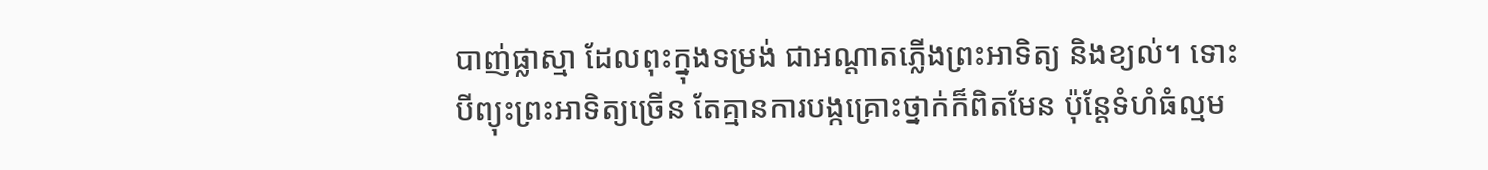បាញ់ផ្លាស្មា ដែលពុះក្នុងទម្រង់ ជាអណ្តាតភ្លើងព្រះអាទិត្យ និងខ្យល់។ ទោះបីព្យុះព្រះអាទិត្យច្រើន តែគ្មានការបង្កគ្រោះថ្នាក់ក៏ពិតមែន ប៉ុន្តែទំហំធំល្មម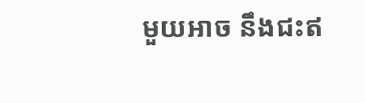មួយអាច នឹងជះឥ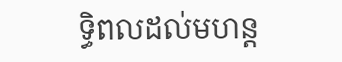ទ្ធិពលដល់មហន្ត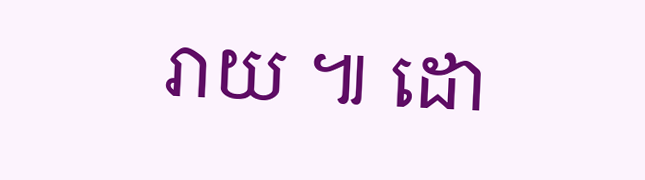រាយ ៕ ដោ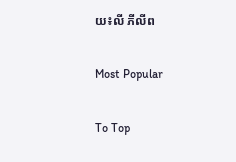យ៖លី ភីលីព

Most Popular

To Top